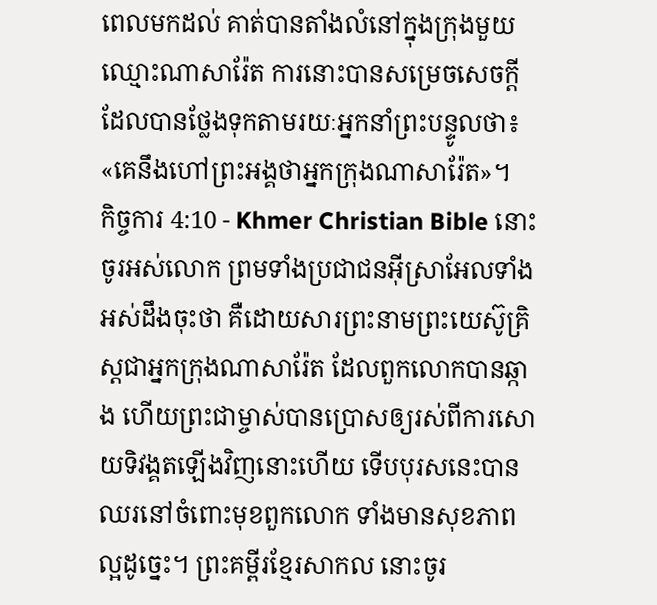ពេលមកដល់ គាត់បានតាំងលំនៅក្នុងក្រុងមួយឈ្មោះណាសារ៉ែត ការនោះបានសម្រេចសេចក្ដីដែលបានថ្លែងទុកតាមរយៈអ្នកនាំព្រះបន្ទូលថា៖ «គេនឹងហៅព្រះអង្គថាអ្នកក្រុងណាសារ៉ែត»។
កិច្ចការ 4:10 - Khmer Christian Bible នោះចូរអស់លោក ព្រមទាំងប្រជាជនអ៊ីស្រាអែលទាំងអស់ដឹងចុះថា គឺដោយសារព្រះនាមព្រះយេស៊ូគ្រិស្ដជាអ្នកក្រុងណាសារ៉ែត ដែលពួកលោកបានឆ្កាង ហើយព្រះជាម្ចាស់បានប្រោសឲ្យរស់ពីការសោយទិវង្គតឡើងវិញនោះហើយ ទើបបុរសនេះបានឈរនៅចំពោះមុខពួកលោក ទាំងមានសុខភាពល្អដូច្នេះ។ ព្រះគម្ពីរខ្មែរសាកល នោះចូរ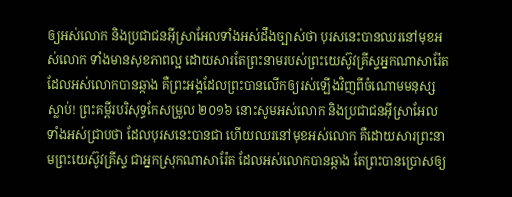ឲ្យអស់លោក និងប្រជាជនអ៊ីស្រាអែលទាំងអស់ដឹងច្បាស់ថា បុរសនេះបានឈរនៅមុខអស់លោក ទាំងមានសុខភាពល្អ ដោយសារតែព្រះនាមរបស់ព្រះយេស៊ូវគ្រីស្ទអ្នកណាសារ៉ែត ដែលអស់លោកបានឆ្កាង គឺព្រះអង្គដែលព្រះបានលើកឲ្យរស់ឡើងវិញពីចំណោមមនុស្សស្លាប់! ព្រះគម្ពីរបរិសុទ្ធកែសម្រួល ២០១៦ នោះសូមអស់លោក និងប្រជាជនអ៊ីស្រាអែលទាំងអស់ជ្រាបថា ដែលបុរសនេះបានជា ហើយឈរនៅមុខអស់លោក គឺដោយសារព្រះនាមព្រះយេស៊ូវគ្រីស្ទ ជាអ្នកស្រុកណាសារ៉ែត ដែលអស់លោកបានឆ្កាង តែព្រះបានប្រោសឲ្យ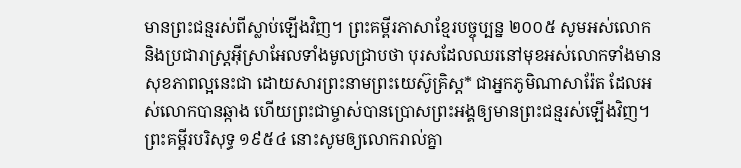មានព្រះជន្មរស់ពីស្លាប់ឡើងវិញ។ ព្រះគម្ពីរភាសាខ្មែរបច្ចុប្បន្ន ២០០៥ សូមអស់លោក និងប្រជារាស្ដ្រអ៊ីស្រាអែលទាំងមូលជ្រាបថា បុរសដែលឈរនៅមុខអស់លោកទាំងមានសុខភាពល្អនេះជា ដោយសារព្រះនាមព្រះយេស៊ូគ្រិស្ត* ជាអ្នកភូមិណាសារ៉ែត ដែលអស់លោកបានឆ្កាង ហើយព្រះជាម្ចាស់បានប្រោសព្រះអង្គឲ្យមានព្រះជន្មរស់ឡើងវិញ។ ព្រះគម្ពីរបរិសុទ្ធ ១៩៥៤ នោះសូមឲ្យលោករាល់គ្នា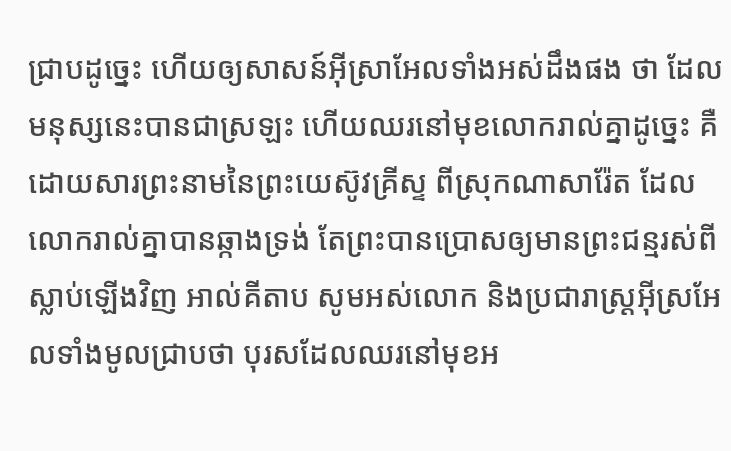ជ្រាបដូច្នេះ ហើយឲ្យសាសន៍អ៊ីស្រាអែលទាំងអស់ដឹងផង ថា ដែលមនុស្សនេះបានជាស្រឡះ ហើយឈរនៅមុខលោករាល់គ្នាដូច្នេះ គឺដោយសារព្រះនាមនៃព្រះយេស៊ូវគ្រីស្ទ ពីស្រុកណាសារ៉ែត ដែលលោករាល់គ្នាបានឆ្កាងទ្រង់ តែព្រះបានប្រោសឲ្យមានព្រះជន្មរស់ពីស្លាប់ឡើងវិញ អាល់គីតាប សូមអស់លោក និងប្រជារាស្ដ្រអ៊ីស្រអែលទាំងមូលជ្រាបថា បុរសដែលឈរនៅមុខអ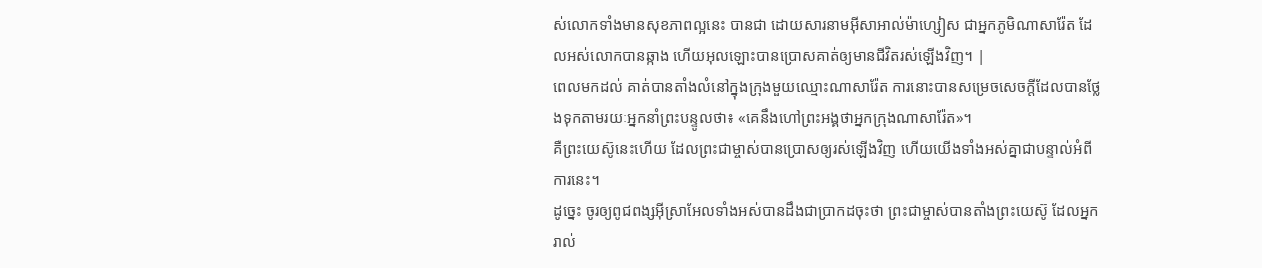ស់លោកទាំងមានសុខភាពល្អនេះ បានជា ដោយសារនាមអ៊ីសាអាល់ម៉ាហ្សៀស ជាអ្នកភូមិណាសារ៉ែត ដែលអស់លោកបានឆ្កាង ហើយអុលឡោះបានប្រោសគាត់ឲ្យមានជីវិតរស់ឡើងវិញ។ |
ពេលមកដល់ គាត់បានតាំងលំនៅក្នុងក្រុងមួយឈ្មោះណាសារ៉ែត ការនោះបានសម្រេចសេចក្ដីដែលបានថ្លែងទុកតាមរយៈអ្នកនាំព្រះបន្ទូលថា៖ «គេនឹងហៅព្រះអង្គថាអ្នកក្រុងណាសារ៉ែត»។
គឺព្រះយេស៊ូនេះហើយ ដែលព្រះជាម្ចាស់បានប្រោសឲ្យរស់ឡើងវិញ ហើយយើងទាំងអស់គ្នាជាបន្ទាល់អំពីការនេះ។
ដូច្នេះ ចូរឲ្យពូជពង្សអ៊ីស្រាអែលទាំងអស់បានដឹងជាប្រាកដចុះថា ព្រះជាម្ចាស់បានតាំងព្រះយេស៊ូ ដែលអ្នករាល់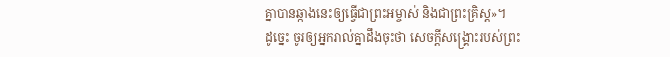គ្នាបានឆ្កាងនេះឲ្យធ្វើជាព្រះអម្ចាស់ និងជាព្រះគ្រិស្ដ»។
ដូច្នេះ ចូរឲ្យអ្នករាល់គ្នាដឹងចុះថា សេចក្ដីសង្គ្រោះរបស់ព្រះ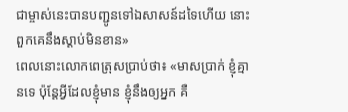ជាម្ចាស់នេះបានបញ្ជូនទៅឯសាសន៍ដទៃហើយ នោះពួកគេនឹងស្ដាប់មិនខាន»
ពេលនោះលោកពេត្រុសប្រាប់ថា៖ «មាសប្រាក់ ខ្ញុំគ្មានទេ ប៉ុន្ដែអ្វីដែលខ្ញុំមាន ខ្ញុំនឹងឲ្យអ្នក គឺ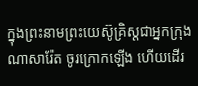ក្នុងព្រះនាមព្រះយេស៊ូគ្រិស្ដជាអ្នកក្រុងណាសារ៉ែត ចូរក្រោកឡើង ហើយដើរ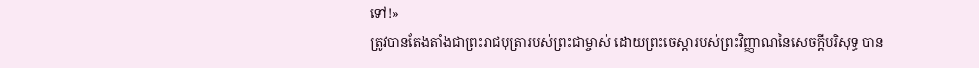ទៅ!»
ត្រូវបានតែងតាំងជាព្រះរាជបុត្រារបស់ព្រះជាម្ចាស់ ដោយព្រះចេស្ដារបស់ព្រះវិញ្ញាណនៃសេចក្ដីបរិសុទ្ធ បាន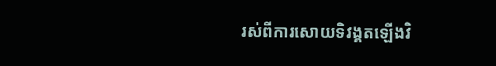រស់ពីការសោយទិវង្គតឡើងវិ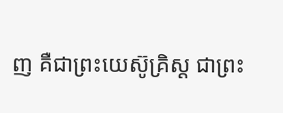ញ គឺជាព្រះយេស៊ូគ្រិស្ដ ជាព្រះ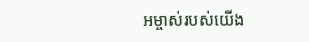អម្ចាស់របស់យើង